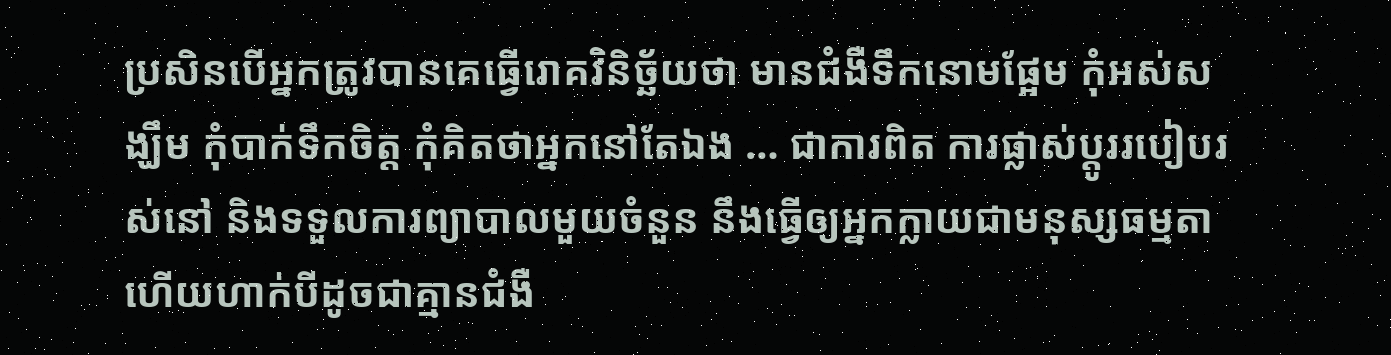ប្រសិនបើអ្នកត្រូវបានគេធ្វើរោគវិនិច្ឆ័យថា មានជំងឺទឹកនោមផ្អែម កុំអស់សង្ឃឹម កុំបាក់ទឹកចិត្ត កុំគិតថាអ្នកនៅតែឯង … ជាការពិត ការផ្លាស់ប្តូររបៀបរស់នៅ និងទទួលការព្យាបាលមួយចំនួន នឹងធ្វើឲ្យអ្នកក្លាយជាមនុស្សធម្មតា ហើយហាក់បីដូចជាគ្មានជំងឺ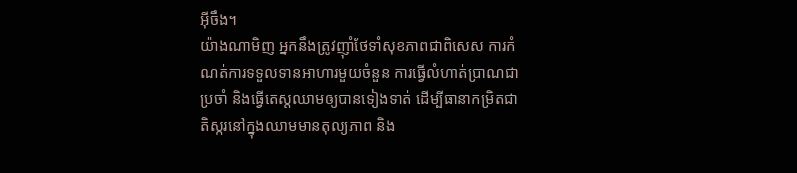អ៊ីចឹង។
យ៉ាងណាមិញ អ្នកនឹងត្រូវញ៉ាំថែទាំសុខភាពជាពិសេស ការកំណត់ការទទួលទានអាហារមួយចំនួន ការធ្វើលំហាត់ប្រាណជាប្រចាំ និងធ្វើតេស្តឈាមឲ្យបានទៀងទាត់ ដើម្បីធានាកម្រិតជាតិស្ករនៅក្នុងឈាមមានតុល្យភាព និង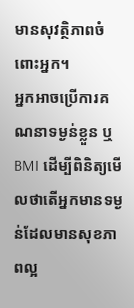មានសុវត្ថិភាពចំពោះអ្នក។
អ្នកអាចប្រើការគណនាទម្ងន់ខ្លួន ឬ BMI ដើម្បីពិនិត្យមើលថាតើអ្នកមានទម្ងន់ដែលមានសុខភាពល្អ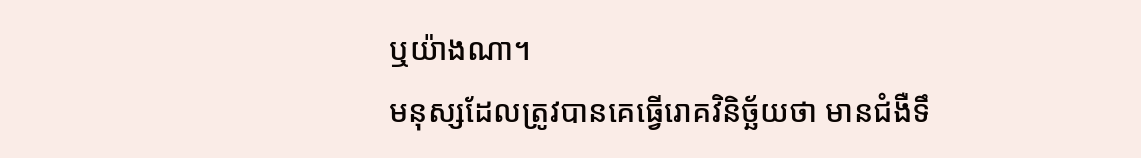ឬយ៉ាងណា។
មនុស្សដែលត្រូវបានគេធ្វើរោគវិនិច្ឆ័យថា មានជំងឺទឹ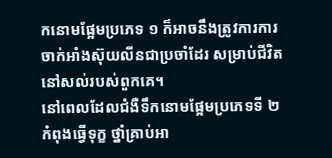កនោមផ្អែមប្រភេទ ១ ក៏អាចនឹងត្រូវការការចាក់អាំងស៊ុយលីនជាប្រចាំដែរ សម្រាប់ជីវិតនៅសល់របស់ពួកគេ។
នៅពេលដែលជំងឺទឹកនោមផ្អែមប្រភេទទី ២ កំពុងធ្វើទុក្ខ ថ្នាំគ្រាប់អា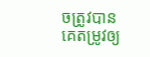ចត្រូវបានគេតម្រូវឲ្យ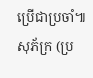ប្រើជាប្រចាំ៕ សុភ័ក្រ (ប្រ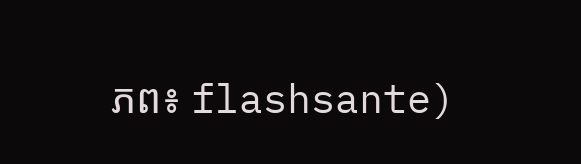ភព៖ flashsante)